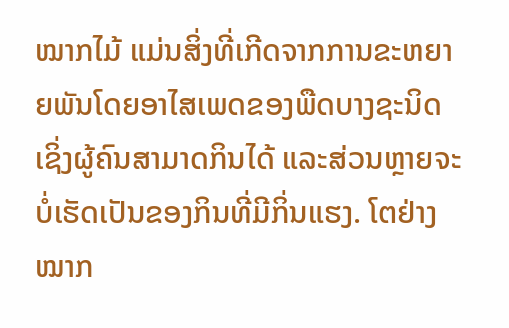ໝາກໄມ້ ແມ່ນສິ່ງທີ່ເກີດຈາກການຂະຫຍາຍພັນໂດຍອາໄສເພດຂອງພືດບາງຊະນິດ ເຊິ່ງຜູ້ຄົນສາມາດກິນໄດ້ ແລະສ່ວນຫຼາຍຈະບໍ່ເຮັດເປັນຂອງກິນທີ່ມີກິ່ນແຮງ. ໂຕຢ່າງໝາກ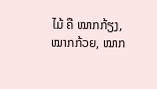ໄມ້ ຄື ໝາກກ້ຽງ, ໝາກກ້ວຍ, ໝາກ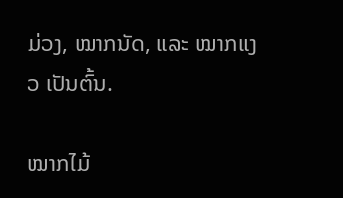ມ່ວງ, ໝາກນັດ, ແລະ ໝາກແງວ ເປັນຕົ້ນ.

ໝາກໄມ້